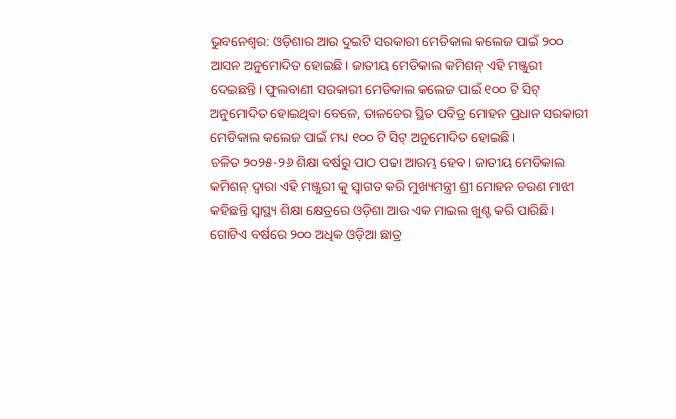ଭୁବନେଶ୍ବର: ଓଡ଼ିଶାର ଆଉ ଦୁଇଟି ସରକାରୀ ମେଡିକାଲ କଲେଜ ପାଇଁ ୨୦୦ ଆସନ ଅନୁମୋଦିତ ହୋଇଛି। ଜାତୀୟ ମେଡିକାଲ କମିଶନ୍ ଏହି ମଞ୍ଜୁରୀ ଦେଇଛନ୍ତି। ଫୁଲବାଣୀ ସରକାରୀ ମେଡିକାଲ କଲେଜ ପାଇଁ ୧୦୦ ଟି ସିଟ୍ ଅନୁମୋଦିତ ହୋଇଥିବା ବେଳେ, ତାଳଚେର ସ୍ଥିତ ପବିତ୍ର ମୋହନ ପ୍ରଧାନ ସରକାରୀ ମେଡିକାଲ କଲେଜ ପାଇଁ ମଧ୍ୟ ୧୦୦ ଟି ସିଟ୍ ଅନୁମୋଦିତ ହୋଇଛି।
ଚଳିତ ୨୦୨୫-୨୬ ଶିକ୍ଷା ବର୍ଷରୁ ପାଠ ପଢା ଆରମ୍ଭ ହେବ। ଜାତୀୟ ମେଡିକାଲ କମିଶନ୍ ଦ୍ଵାରା ଏହି ମଞ୍ଜୁରୀ କୁ ସ୍ବାଗତ କରି ମୁଖ୍ୟମନ୍ତ୍ରୀ ଶ୍ରୀ ମୋହନ ଚରଣ ମାଝୀ କହିଛନ୍ତି ସ୍ବାସ୍ଥ୍ୟ ଶିକ୍ଷା କ୍ଷେତ୍ରରେ ଓଡ଼ିଶା ଆଉ ଏକ ମାଇଲ ଖୁଣ୍ଟ କରି ପାରିଛି। ଗୋଟିଏ ବର୍ଷରେ ୨୦୦ ଅଧିକ ଓଡ଼ିଆ ଛାତ୍ର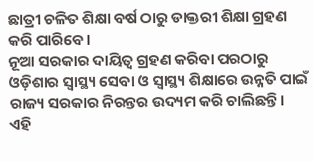ଛାତ୍ରୀ ଚଳିତ ଶିକ୍ଷା ବର୍ଷ ଠାରୁ ଡାକ୍ତରୀ ଶିକ୍ଷା ଗ୍ରହଣ କରି ପାରିବେ।
ନୂଆ ସରକାର ଦାୟିତ୍ଵ ଗ୍ରହଣ କରିବା ପରଠାରୁ ଓଡ଼ିଶାର ସ୍ବାସ୍ଥ୍ୟ ସେବା ଓ ସ୍ଵାସ୍ଥ୍ୟ ଶିକ୍ଷାରେ ଉନ୍ନତି ପାଇଁ ରାଜ୍ୟ ସରକାର ନିରନ୍ତର ଉଦ୍ୟମ କରି ଚାଲିଛନ୍ତି। ଏହି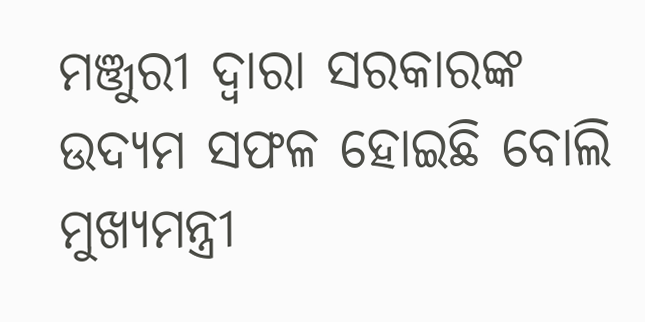ମଞ୍ଜୁରୀ ଦ୍ଵାରା ସରକାରଙ୍କ ଉଦ୍ୟମ ସଫଳ ହୋଇଛି ବୋଲି ମୁଖ୍ୟମନ୍ତ୍ରୀ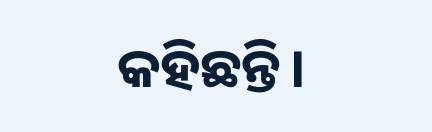କହିଛନ୍ତି।